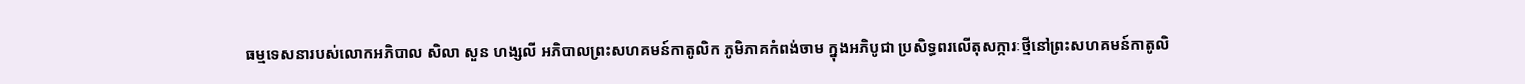ធម្មទេសនារបស់លោកអភិបាល សិលា សួន ហង្សលី អភិបាលព្រះសហគមន៍កាតូលិក ភូមិភាគកំពង់ចាម ក្នុងអភិបូជា ប្រសិទ្ធពរលើតុសក្ការៈថ្មីនៅព្រះសហគមន៍កាតូលិ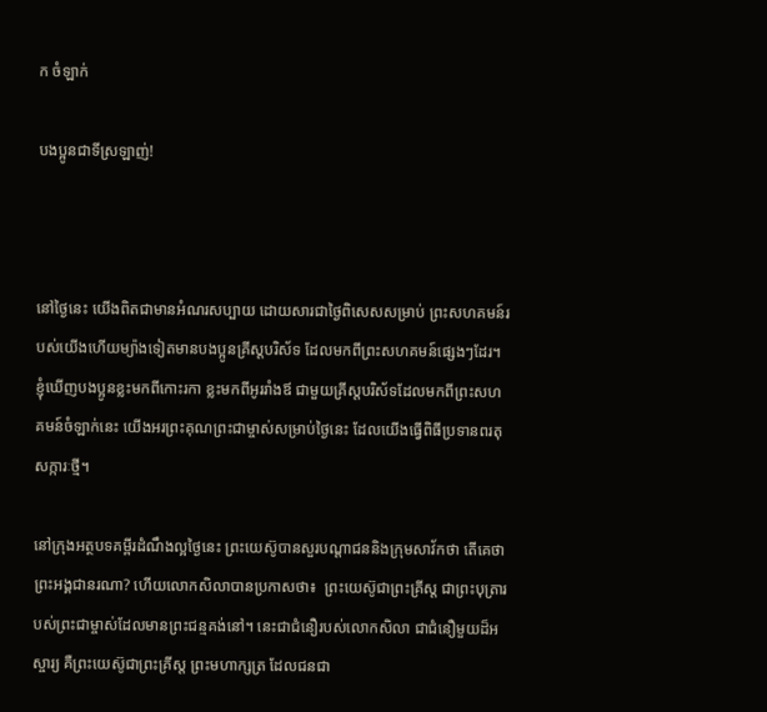ក ចំឡាក់

បងប្អូនជាទីស្រឡាញ់!



នៅថ្ងៃនេះ យើងពិតជាមានអំណរសប្បាយ ដោយសារជាថ្ងៃពិសេសសម្រាប់ ព្រះសហគមន៍របស់យើងហើយម្យ៉ាងទៀតមានបងប្អូនគ្រីស្តបរិស័ទ ដែលមកពីព្រះសហគមន៍ផ្សេងៗដែរ។ ខ្ញុំឃើញបងប្អូនខ្លះមកពីកោះរកា ខ្លះមកពីអូររាំងឪ ជាមួយគ្រីស្តបរិស័ទដែលមកពីព្រះសហគមន៍ចំឡាក់នេះ យើងអរព្រះគុណព្រះជាម្ចាស់សម្រាប់ថ្ងៃនេះ ដែលយើងធ្វើពិធីប្រទានពរតុសក្ការៈថ្មី។

នៅក្រុងអត្ថបទគម្ពីរដំណឹងល្អថ្ងៃនេះ ព្រះយេស៊ូបានសួរបណ្ដាជននិងក្រុមសាវ័កថា តើគេថាព្រះអង្គជានរណា? ហើយលោកសិលាបានប្រកាសថា៖  ព្រះយេស៊ូជាព្រះគ្រីស្ត ជាព្រះបុត្រារបស់ព្រះជាម្ចាស់ដែលមានព្រះជន្មគង់នៅ។ នេះជាជំនឿរបស់លោកសិលា ជាជំនឿមួយដ៏អស្ចារ្យ គឺព្រះយេស៊ូជាព្រះគ្រីស្ត ព្រះមហាក្សត្រ ដែលជនជា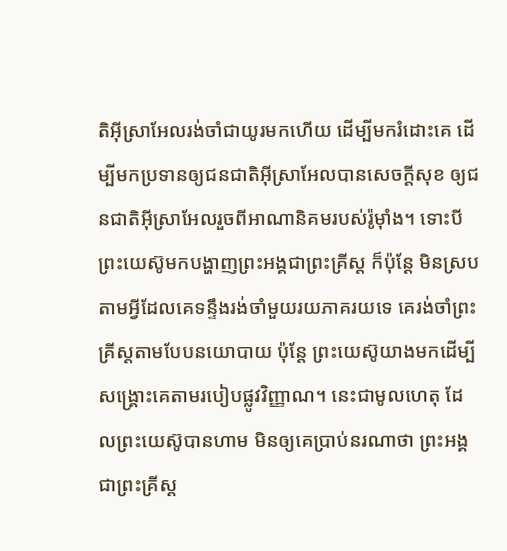តិអ៊ីស្រាអែលរង់ចាំជាយូរមកហើយ ដើម្បីមករំដោះគេ ដើម្បីមកប្រទានឲ្យជនជាតិអ៊ីស្រាអែលបានសេចក្ដីសុខ ឲ្យជនជាតិអ៊ីស្រាអែលរួចពីអាណានិគមរបស់រ៉ូម៉ាំង។ ទោះបីព្រះយេស៊ូមកបង្ហាញព្រះអង្គជាព្រះគ្រីស្ត ក៏ប៉ុន្តែ មិនស្របតាមអ្វីដែលគេទន្ទឹងរង់ចាំមួយរយភាគរយទេ គេរង់ចាំព្រះគ្រីស្តតាមបែបនយោបាយ ប៉ុន្តែ ព្រះយេស៊ូយាងមកដើម្បីសង្គ្រោះគេតាមរបៀបផ្លូវវិញ្ញាណ។ នេះជាមូលហេតុ ដែលព្រះយេស៊ូបានហាម មិនឲ្យគេប្រាប់នរណាថា ព្រះអង្គជាព្រះគ្រីស្ត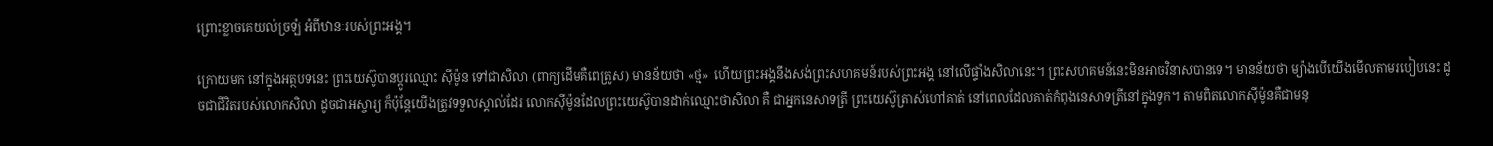ព្រោះខ្លាចគេយល់ច្រឡំ អំពីឋានៈរបស់ព្រះអង្គ។

ក្រោយមក នៅក្នុងអត្ថបទនេះ ព្រះយេស៊ូបានប្តូរឈ្មោះ ស៊ីម៉ូន ទៅជាសិលា (ពាក្យដើមគឺពេត្រូស) មានន័យថា «ថ្ម»  ហើយព្រះអង្គនឹងសង់ព្រះសហគមន៍របស់ព្រះអង្គ នៅលើផ្ទាំងសិលានេះ។ ព្រះសហគមន៍នេះមិនអាចវិនាសបានទេ។ មានន័យថា ម្យ៉ាងបើយើងមើលតាមរបៀបនេះ ដូចជាជីវិតរបស់លោកសិលា ដូចជាអស្ចារ្យ ក៏ប៉ុន្តែយើងត្រូវទទួលស្គាល់ដែរ លោកស៊ីម៉ូនដែលព្រះយេស៊ូបានដាក់ឈ្មោះថាសិលា គឺ ជាអ្នកនេសាទត្រី ព្រះយេស៊ូត្រាស់ហៅគាត់ នៅពេលដែលគាត់កំពុងនេសាទត្រីនៅក្នុងទូក។ តាមពិតលោកស៊ីម៉ូនគឺជាមនុ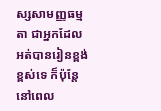ស្សសាមញ្ញធម្មតា ជាអ្នកដែលអត់បានរៀនខ្ពង់ខ្ពស់ទេ ក៏ប៉ុន្តែ នៅពេល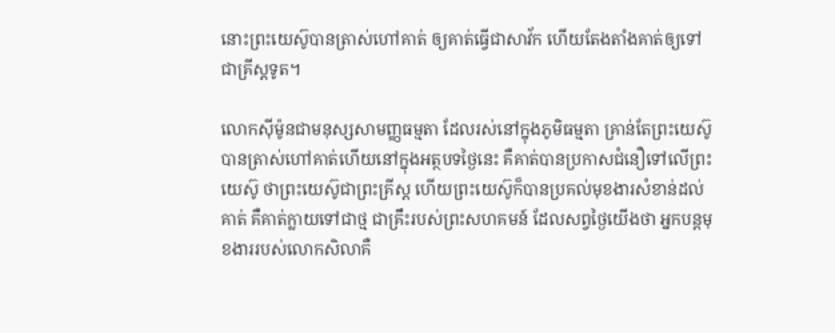នោះព្រះយេស៊ូបានត្រាស់ហៅគាត់ ឲ្យគាត់ធ្វើជាសាវ័ក ហើយតែងតាំងគាត់ឲ្យទៅជាគ្រីស្តទូត។

លោកស៊ីម៉ូនជាមនុស្សសាមញ្ញធម្មតា ដែលរស់នៅក្នុងភូមិធម្មតា គ្រាន់តែព្រះយេស៊ូបានត្រាស់ហៅគាត់ហើយនៅក្នុងអត្ថបទថ្ងៃនេះ គឺគាត់បានប្រកាសជំនឿទៅលើព្រះយេស៊ូ ថាព្រះយេស៊ូជាព្រះគ្រីស្ត ហើយព្រះយេស៊ូក៏បានប្រគល់មុខងារសំខាន់ដល់គាត់ គឺគាត់ក្លាយទៅជាថ្ម ជាគ្រឹះរបស់ព្រះសហគមន៍ ដែលសព្វថ្ងៃយើងថា អ្នកបន្តមុខងាររបស់លោកសិលាគឺ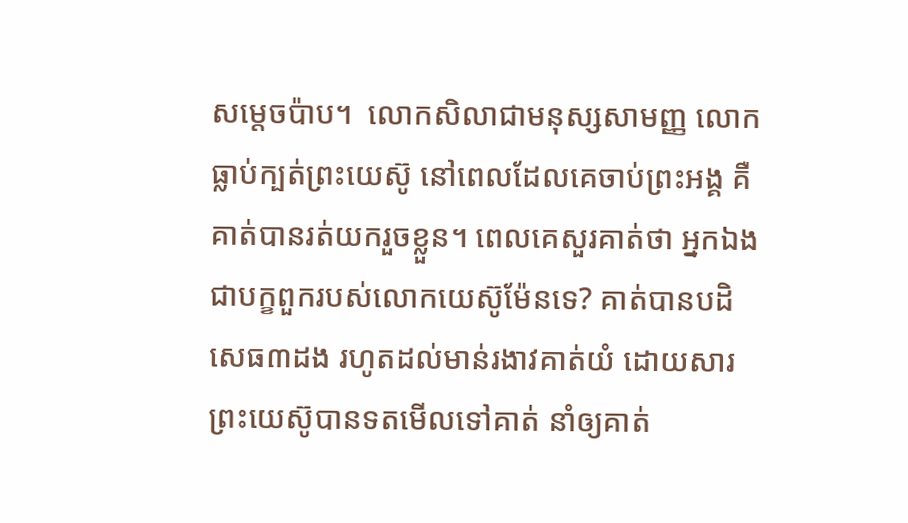សម្តេចប៉ាប។  លោកសិលាជាមនុស្សសាមញ្ញ លោកធ្លាប់ក្បត់ព្រះយេស៊ូ នៅពេលដែលគេចាប់ព្រះអង្គ គឺគាត់បានរត់យករួចខ្លួន។ ពេលគេសួរគាត់ថា អ្នកឯងជាបក្ខពួករបស់លោកយេស៊ូម៉ែនទេ? គាត់បានបដិសេធ៣ដង រហូតដល់មាន់រងាវគាត់យំ ដោយសារព្រះយេស៊ូបានទតមើលទៅគាត់ នាំឲ្យគាត់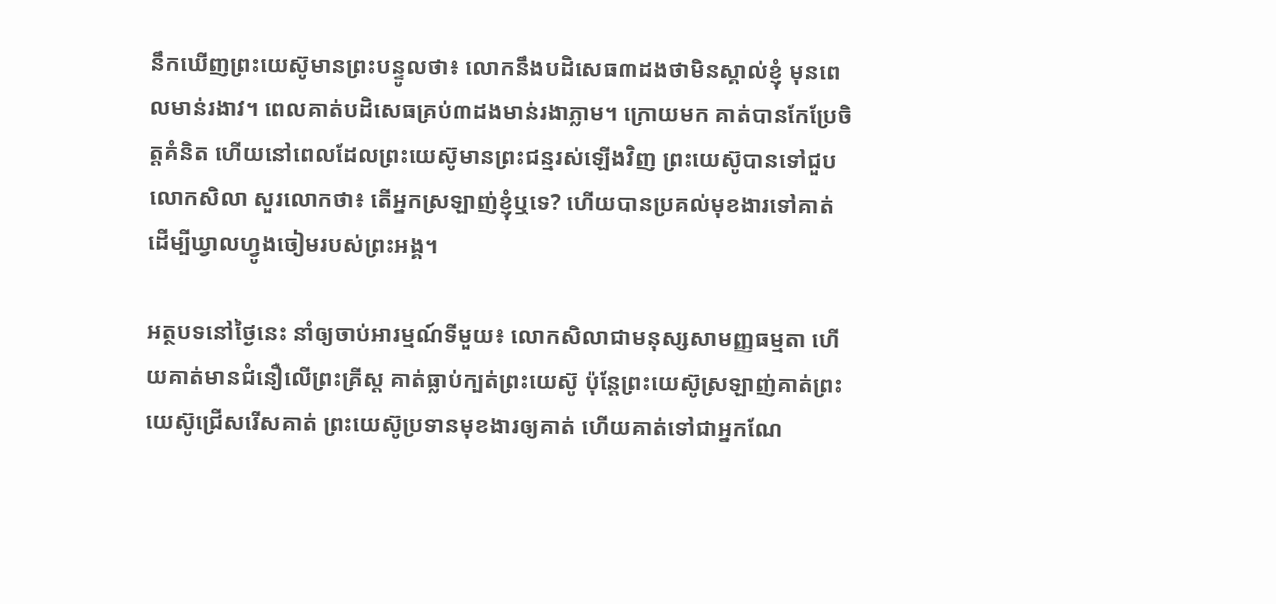នឹកឃើញព្រះយេស៊ូមានព្រះបន្ទូលថា៖ លោកនឹងបដិសេធ៣ដងថាមិនស្គាល់ខ្ញុំ មុនពេលមាន់រងាវ។ ពេលគាត់បដិសេធគ្រប់៣ដងមាន់រងាភ្លាម។ ក្រោយមក គាត់បានកែប្រែចិត្តគំនិត ហើយនៅពេលដែលព្រះយេស៊ូមានព្រះជន្មរស់ឡើងវិញ ព្រះយេស៊ូបានទៅជួបលោកសិលា សួរលោកថា៖ តើអ្នកស្រឡាញ់ខ្ញុំឬទេ? ហើយបានប្រគល់មុខងារទៅគាត់ ដើម្បីឃ្វាលហ្វូងចៀមរបស់ព្រះអង្គ។

អត្ថបទនៅថ្ងៃនេះ នាំឲ្យចាប់អារម្មណ៍ទីមួយ៖ លោកសិលាជាមនុស្សសាមញ្ញធម្មតា ហើយគាត់មានជំនឿលើព្រះគ្រីស្ត គាត់ធ្លាប់ក្បត់ព្រះយេស៊ូ ប៉ុន្តែព្រះយេស៊ូស្រឡាញ់គាត់ព្រះយេស៊ូជ្រើសរើសគាត់ ព្រះយេស៊ូប្រទានមុខងារឲ្យគាត់ ហើយគាត់ទៅជាអ្នកណែ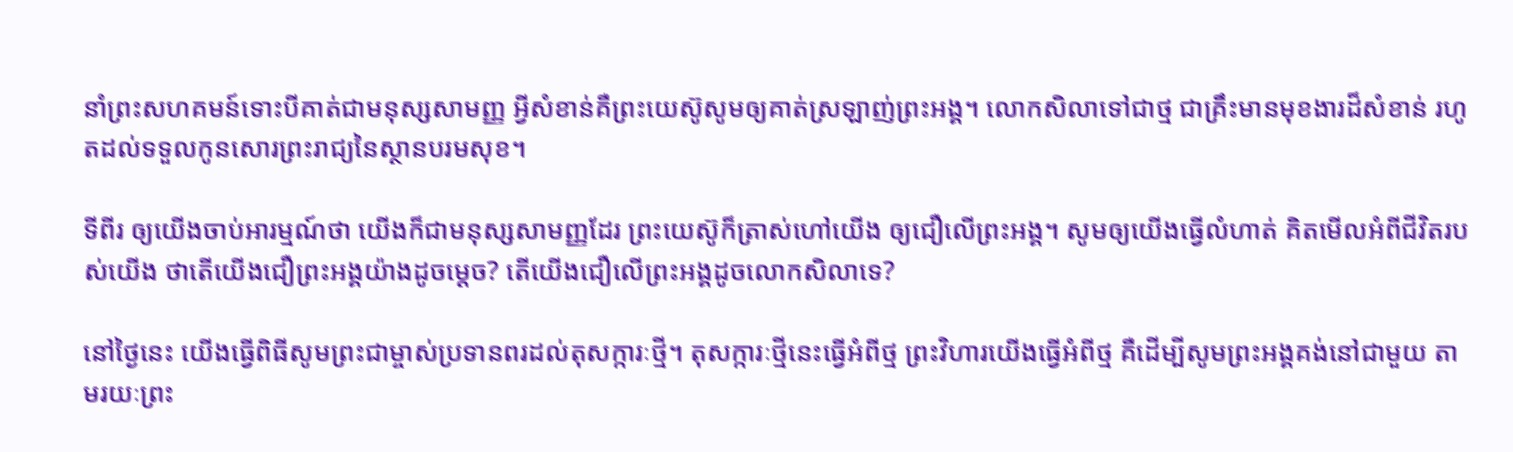នាំព្រះសហគមន៍ទោះបីគាត់ជាមនុស្សសាមញ្ញ អ្វីសំខាន់គឺព្រះយេស៊ូសូមឲ្យគាត់ស្រឡាញ់ព្រះអង្គ។ លោកសិលាទៅជាថ្ម ជាគ្រឹះមានមុខងារដ៏សំខាន់ រហូតដល់ទទួលកូនសោរព្រះរាជ្យនៃស្ថានបរមសុខ។

ទីពីរ ឲ្យយើងចាប់អារម្មណ៍ថា យើងក៏ជាមនុស្សសាមញ្ញដែរ ព្រះយេស៊ូក៏ត្រាស់ហៅយើង ឲ្យជឿលើព្រះអង្គ។ សូមឲ្យយើងធ្វើលំហាត់ គិតមើលអំពីជីវិតរបស់យើង ថាតើយើងជឿព្រះអង្គយ៉ាងដូចម្តេច? តើយើងជឿលើព្រះអង្គដូចលោកសិលាទេ?

នៅថ្ងៃនេះ យើងធ្វើពិធីសូមព្រះជាម្ចាស់ប្រទានពរដល់តុសក្ការៈថ្មី។ តុសក្ការៈថ្មីនេះធ្វើអំពីថ្ម ព្រះវិហារយើងធ្វើអំពីថ្ម គឺដើម្បីសូមព្រះអង្គគង់នៅជាមួយ តាមរយៈព្រះ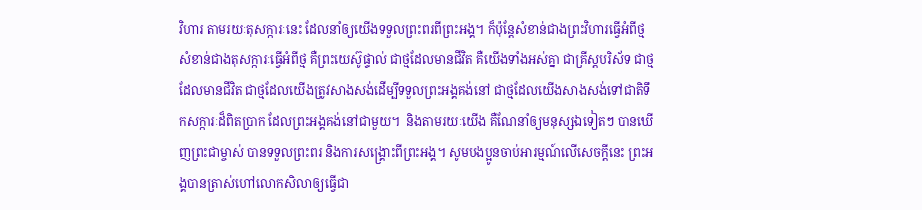វិហារ តាមរយៈតុសក្ការៈនេះ ដែលនាំឲ្យយើងទទួលព្រះពរពីព្រះអង្គ។ ក៏ប៉ុន្តែសំខាន់ជាងព្រះវិហារធ្វើអំពីថ្ម សំខាន់ជាងតុសក្ការៈធ្វើអំពីថ្ម គឺព្រះយេស៊ូផ្ទាល់ ជាថ្មដែលមានជីវិត គឺយើងទាំងអស់គ្នា ជាគ្រីស្តបរិស័ទ ជាថ្មដែលមានជីវិត ជាថ្មដែលយើងត្រូវសាងសង់ដើម្បីទទួលព្រះអង្គគង់នៅ ជាថ្មដែលយើងសាងសង់ទៅជាតិទឹកសក្ការៈដ៏ពិតប្រាក ដែលព្រះអង្គគង់នៅជាមួយ។  និងតាមរយៈយើង គឺណែនាំឲ្យមនុស្សឯទៀតៗ បានឃើញព្រះជាម្ចាស់ បានទទួលព្រះពរ និងការសង្គ្រោះពីព្រះអង្គ។ សូមបងប្អូនចាប់អារម្មណ៍លើសេចក្តីនេះ ព្រះអង្គបានត្រាស់ហៅលោកសិលាឲ្យធ្វើជា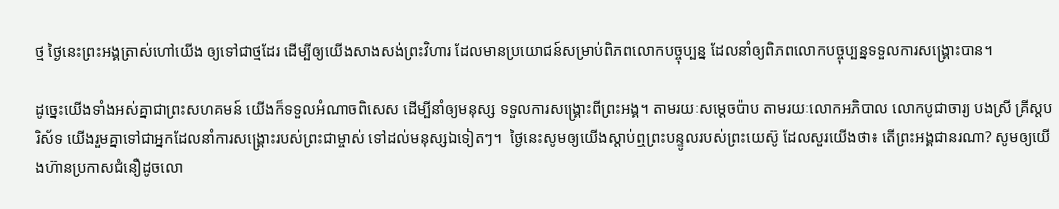ថ្ម ថ្ងៃនេះព្រះអង្គត្រាស់ហៅយើង ឲ្យទៅជាថ្មដែរ ដើម្បីឲ្យយើងសាងសង់ព្រះវិហារ ដែលមានប្រយោជន៍សម្រាប់ពិភពលោកបច្ចុប្បន្ន ដែលនាំឲ្យពិភពលោកបច្ចុប្បន្នទទួលការសង្គ្រោះបាន។

ដូច្នេះយើងទាំងអស់គ្នាជាព្រះសហគមន៍ យើងក៏ទទួលអំណាចពិសេស ដើម្បីនាំឲ្យមនុស្ស ទទួលការសង្គ្រោះពីព្រះអង្គ។ តាមរយៈសម្តេចប៉ាប តាមរយៈលោកអភិបាល លោកបូជាចារ្យ បងស្រី គ្រីស្តបរិស័ទ យើងរួមគ្នាទៅជាអ្នកដែលនាំការសង្គ្រោះរបស់ព្រះជាម្ចាស់ ទៅដល់មនុស្សឯទៀតៗ។  ថ្ងៃនេះសូមឲ្យយើងស្ដាប់ឮព្រះបន្ទូលរបស់ព្រះយេស៊ូ ដែលសួរយើងថា៖ តើព្រះអង្គជានរណា? សូមឲ្យយើងហ៊ានប្រកាសជំនឿដូចលោ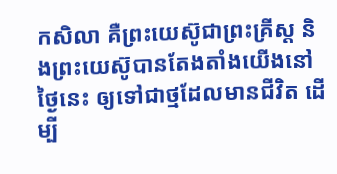កសិលា គឺព្រះយេស៊ូជាព្រះគ្រីស្ត និងព្រះយេស៊ូបានតែងតាំងយើងនៅថ្ងៃនេះ ឲ្យទៅជាថ្មដែលមានជីវិត ដើម្បី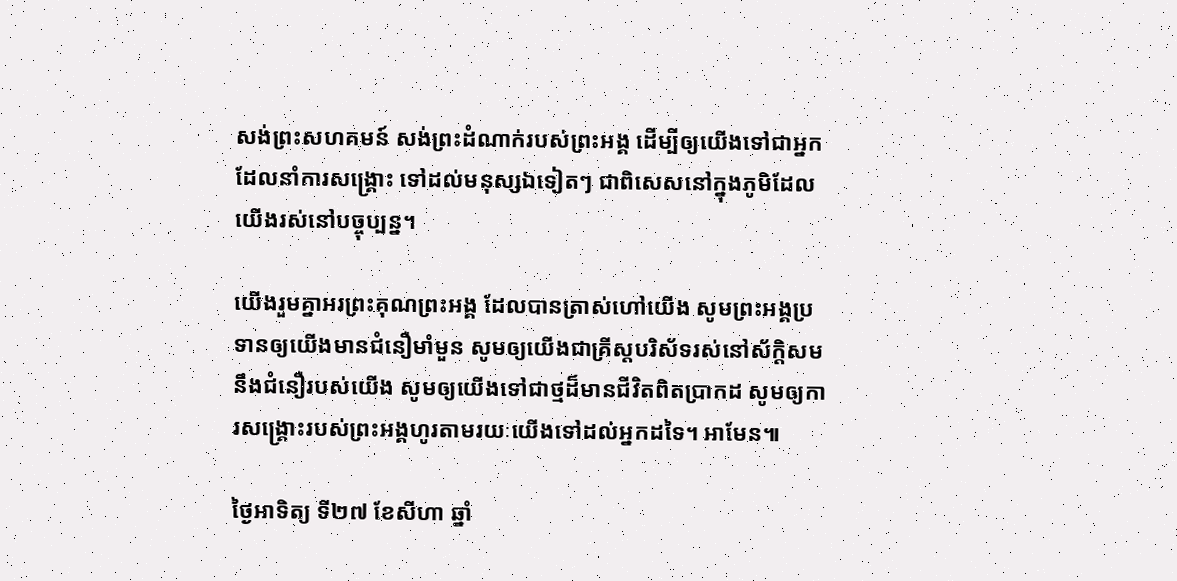សង់ព្រះសហគមន៍ សង់ព្រះដំណាក់របស់ព្រះអង្គ ដើម្បីឲ្យយើងទៅជាអ្នកដែលនាំការសង្គ្រោះ ទៅដល់មនុស្សឯទៀតៗ ជាពិសេសនៅក្នុងភូមិដែលយើងរស់នៅបច្ចុប្បន្ន។

យើងរួមគ្នាអរព្រះគុណព្រះអង្គ ដែលបានត្រាស់ហៅយើង សូមព្រះអង្គប្រទានឲ្យយើងមានជំនឿមាំមួន សូមឲ្យយើងជាគ្រីស្តបរិស័ទរស់នៅស័ក្តិសមនឹងជំនឿរបស់យើង សូមឲ្យយើងទៅជាថ្មដ៏មានជីវិតពិតប្រាកដ សូមឲ្យការសង្គ្រោះរបស់ព្រះអង្គហូរតាមរយៈយើងទៅដល់អ្នកដទៃ។ អាមែន៕

ថ្ងៃអាទិត្យ ទី២៧ ខែសីហា ឆ្នាំ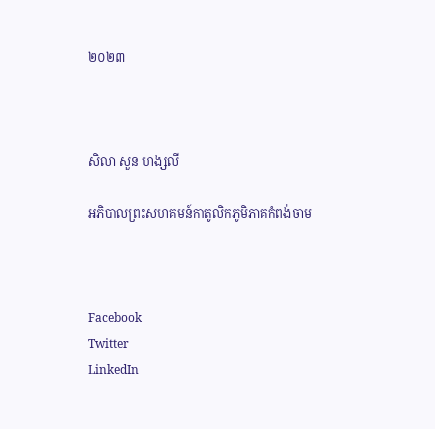២០២៣



សិលា សួន ហង្សលី

អភិបាលព្រះសហគមន៍កាតូលិកភូមិភាគកំពង់ចាម



Facebook
Twitter
LinkedIn